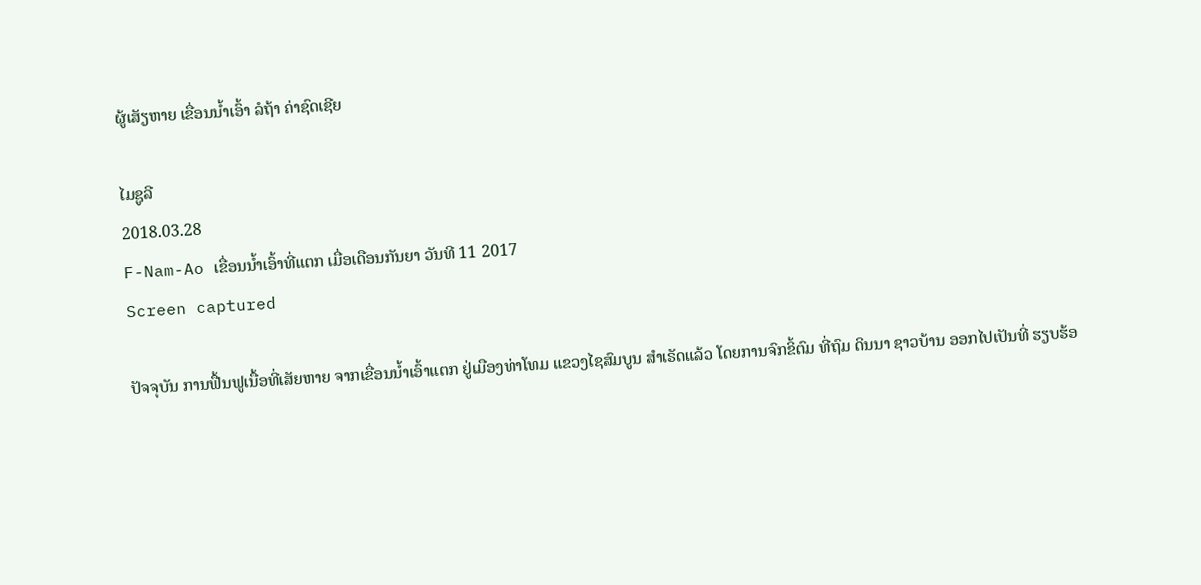ຜູ້ເສັຽຫາຍ ເຂື່ອນນໍ້າເອົ້າ ລໍຖ້າ ຄ່າຊົດເຊີຍ

ໄມຊູລີ
2018.03.28
F-Nam-Ao ເຂື່ອນນໍ້າເອົ້າທີ່ແຕກ ເມື່ອເດືອນກັນຍາ ວັນທີ 11 2017
Screen captured

ປັຈຈຸບັນ ການຟື້ນຟູເນື້ອທີ່ເສັຍຫາຍ ຈາກເຂື່ອນນໍ້າເອົ້າແຕກ ຢູ່ເມືອງທ່າໂທມ ແຂວງໄຊສົມບູນ ສໍາເຣັດແລ້ວ ໂດຍການຈົກຂິ້ຕົມ ທີ່ຖົມ ດິນນາ ຊາວບ້ານ ອອກໄປເປັນທີ່ ຮຽບຮ້ອ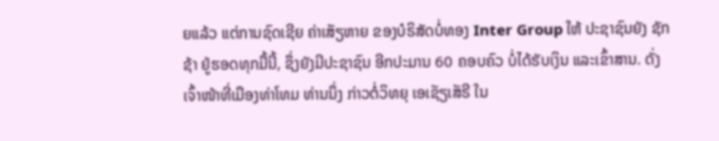ຍແລ້ວ ແຕ່ການຊົດເຊີຍ ຄ່າເສັຽຫາຍ ຂອງບໍຣິສັດບໍ່ທອງ Inter Group ໃຫ້ ປະຊາຊົນຍັງ ຊັກຊ້າ ຢູ່ຮອດທຸກມື້ນີ້, ຊຶ່ງຍັງມີປະຊາຊົນ ອີກປະມານ 60 ຄອບຄົວ ບໍ່ໄດ້ຮັບເງິນ ແລະເຂົ້າສານ. ດັ່ງເຈົ້າໜ້າທີ່ເມືອງທ່າໂທມ ທ່ານນຶ່ງ ກ່າວຕໍ່ວິທຍຸ ເອເຊັຽເສັຣີ ໃນ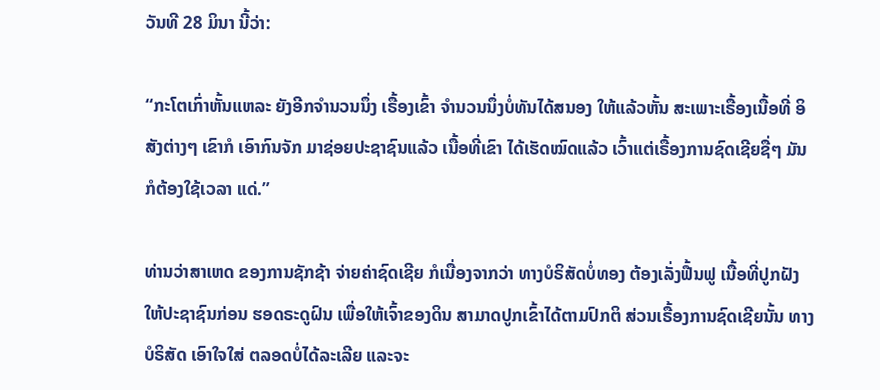ວັນທີ 28 ມິນາ ນີ້ວ່າ:

“ກະໂຕເກົ່າຫັ້ນແຫລະ ຍັງອີກຈໍານວນນຶ່ງ ເຣື້ອງເຂົ້າ ຈໍານວນນຶ່ງບໍ່ທັນໄດ້ສນອງ ໃຫ້ແລ້ວຫັ້ນ ສະເພາະເຣື້ອງເນື້ອທີ່ ອິສັງຕ່າງໆ ເຂົາກໍ ເອົາກົນຈັກ ມາຊ່ອຍປະຊາຊົນແລ້ວ ເນື້ອທີ່ເຂົາ ໄດ້ເຮັດໝົດແລ້ວ ເວົ້າແຕ່ເຣື້ອງການຊົດເຊີຍຊື່ໆ ມັນກໍຕ້ອງໃຊ້ເວລາ ແດ່.”

ທ່ານວ່າສາເຫດ ຂອງການຊັກຊ້າ ຈ່າຍຄ່າຊົດເຊີຍ ກໍເນື່ອງຈາກວ່າ ທາງບໍຣິສັດບໍ່ທອງ ຕ້ອງເລັ່ງຟື້ນຟູ ເນື້ອທີ່ປູກຝັງ ໃຫ້ປະຊາຊົນກ່ອນ ຮອດຣະດູຝົນ ເພື່ອໃຫ້ເຈົ້າຂອງດິນ ສາມາດປູກເຂົ້າໄດ້ຕາມປົກຕິ ສ່ວນເຣື້ອງການຊົດເຊີຍນັ້ນ ທາງບໍຣິສັດ ເອົາໃຈໃສ່ ຕລອດບໍ່ໄດ້ລະເລີຍ ແລະຈະ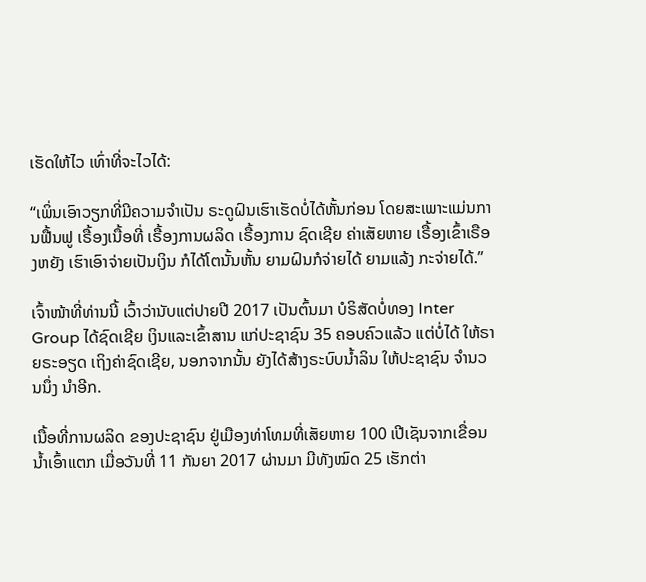ເຮັດໃຫ້ໄວ ເທົ່າທີ່ຈະໄວໄດ້:

“ເພິ່ນເອົາວຽກທີ່ມີຄວາມຈໍາເປັນ ຣະດູຝົນເຮົາເຮັດບໍ່ໄດ້ຫັ້ນກ່ອນ ໂດຍສະເພາະແມ່ນການຟື້ນຟູ ເຣື້ອງເນື້ອທີ່ ເຣື້ອງການຜລິດ ເຣື້ອງການ ຊົດເຊີຍ ຄ່າເສັຍຫາຍ ເຣື້ອງເຂົ້າເຣືອງຫຍັງ ເຮົາເອົາຈ່າຍເປັນເງິນ ກໍໄດ້ໂຕນັ້ນຫັ້ນ ຍາມຝົນກໍຈ່າຍໄດ້ ຍາມແລ້ງ ກະຈ່າຍໄດ້.”

ເຈົ້າໜ້າທີ່ທ່ານນີ້ ເວົ້າວ່ານັບແຕ່ປາຍປີ 2017 ເປັນຕົ້ນມາ ບໍຣິສັດບໍ່ທອງ Inter Group ໄດ້ຊົດເຊີຍ ເງິນແລະເຂົ້າສານ ແກ່ປະຊາຊົນ 35 ຄອບຄົວແລ້ວ ແຕ່ບໍ່ໄດ້ ໃຫ້ຣາຍຣະອຽດ ເຖິງຄ່າຊົດເຊີຍ, ນອກຈາກນັ້ນ ຍັງໄດ້ສ້າງຣະບົບນໍ້າລິນ ໃຫ້ປະຊາຊົນ ຈໍານວນນຶ່ງ ນໍາອີກ.

ເນື້ອທີ່ການຜລິດ ຂອງປະຊາຊົນ ຢູ່ເມືອງທ່າໂທມທີ່ເສັຍຫາຍ 100 ເປີເຊັນຈາກເຂື່ອນນໍ້າເອົ້າແຕກ ເມື່ອວັນທີ່ 11 ກັນຍາ 2017 ຜ່ານມາ ມີທັງໝົດ 25 ເຮັກຕ່າ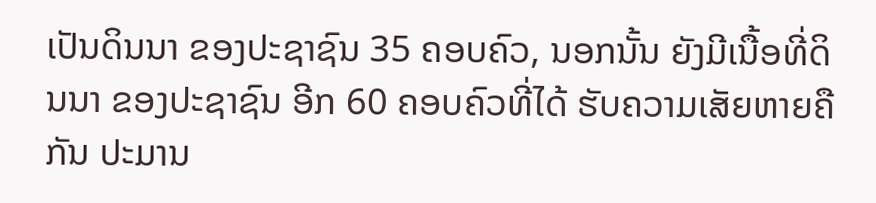ເປັນດິນນາ ຂອງປະຊາຊົນ 35 ຄອບຄົວ, ນອກນັ້ນ ຍັງມີເນື້ອທີ່ດິນນາ ຂອງປະຊາຊົນ ອີກ 60 ຄອບຄົວທີ່ໄດ້ ຮັບຄວາມເສັຍຫາຍຄືກັນ ປະມານ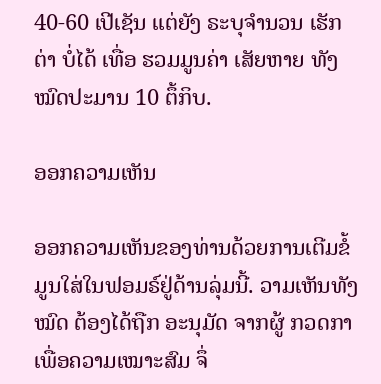40-60 ເປີເຊັນ ແຕ່ຍັງ ຣະບຸຈໍານວນ ເຮັກຕ່າ ບໍ່ໄດ້ ເທື່ອ ຮວມມູນຄ່າ ເສັຍຫາຍ ທັງໝົດປະມານ 10 ຕຶ້ກິບ.

ອອກຄວາມເຫັນ

ອອກຄວາມເຫັນຂອງທ່ານດ້ວຍການເຕີມຂໍ້ມູນໃສ່ໃນຟອມຣ໌ຢູ່ດ້ານລຸ່ມນີ້. ວາມເຫັນທັງໝົດ ຕ້ອງໄດ້ຖືກ ອະນຸມັດ ຈາກຜູ້ ກວດກາ ເພື່ອຄວາມເໝາະສົມ ຈຶ່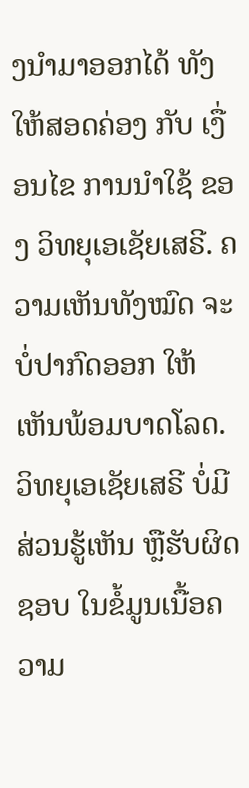ງນໍາມາອອກໄດ້ ທັງໃຫ້ສອດຄ່ອງ ກັບ ເງື່ອນໄຂ ການນຳໃຊ້ ຂອງ ວິທຍຸເອເຊັຍເສຣີ. ຄວາມເຫັນທັງໝົດ ຈະບໍ່ປາກົດອອກ ໃຫ້ເຫັນພ້ອມບາດໂລດ. ວິທຍຸເອເຊັຍເສຣີ ບໍ່ມີສ່ວນຮູ້ເຫັນ ຫຼືຮັບຜິດຊອບ ໃນຂໍ້ມູນເນື້ອຄວາມ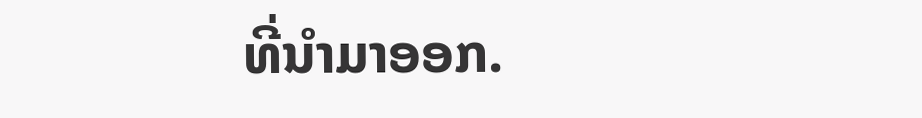ທີ່ນໍາມາອອກ.